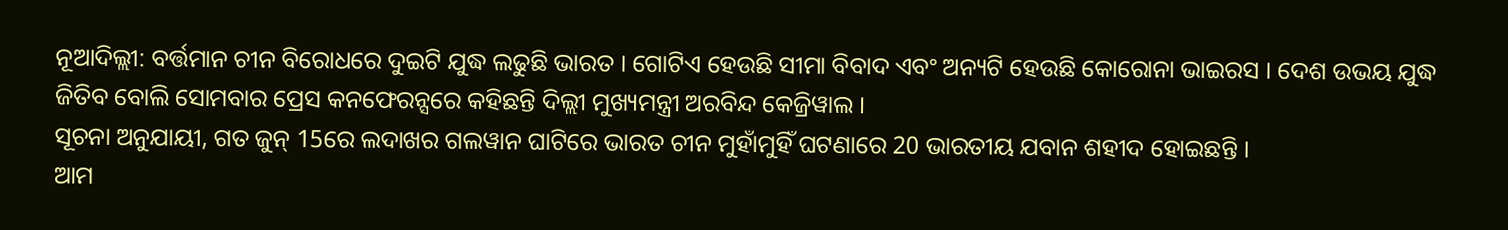ନୂଆଦିଲ୍ଲୀ: ବର୍ତ୍ତମାନ ଚୀନ ବିରୋଧରେ ଦୁଇଟି ଯୁଦ୍ଧ ଲଢୁଛି ଭାରତ । ଗୋଟିଏ ହେଉଛି ସୀମା ବିବାଦ ଏବଂ ଅନ୍ୟଟି ହେଉଛି କୋରୋନା ଭାଇରସ । ଦେଶ ଉଭୟ ଯୁଦ୍ଧ ଜିତିବ ବୋଲି ସୋମବାର ପ୍ରେସ କନଫେରନ୍ସରେ କହିଛନ୍ତି ଦିଲ୍ଲୀ ମୁଖ୍ୟମନ୍ତ୍ରୀ ଅରବିନ୍ଦ କେଜ୍ରିୱାଲ ।
ସୂଚନା ଅନୁଯାୟୀ, ଗତ ଜୁନ୍ 15ରେ ଲଦାଖର ଗଲୱାନ ଘାଟିରେ ଭାରତ ଚୀନ ମୁହାଁମୁହିଁ ଘଟଣାରେ 20 ଭାରତୀୟ ଯବାନ ଶହୀଦ ହୋଇଛନ୍ତି ।
ଆମ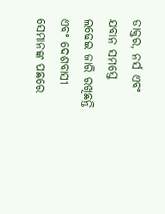ଡାକ୍ତର, ନର୍ସ ଏବଂ ଯବାନ ସମସ୍ତେ ଲଢେଇ ଜାରି ରଖିଛନ୍ତି ଏବଂ ଦେଶବାସୀ ସେମାନଙ୍କ ପଛରେ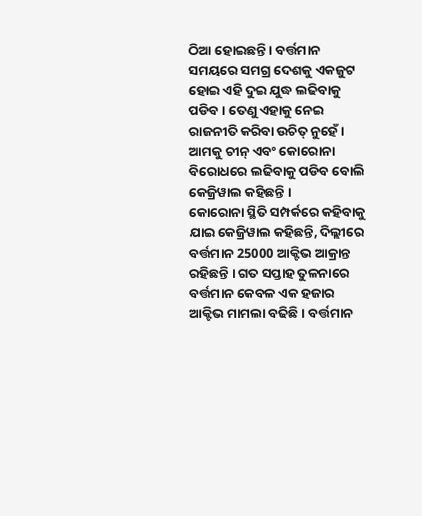ଠିଆ ହୋଇଛନ୍ତି । ବର୍ତ୍ତମାନ ସମୟରେ ସମଗ୍ର ଦେଶକୁ ଏକଜୁଟ ହୋଇ ଏହି ଦୁଇ ଯୁଦ୍ଧ ଲଢିବାକୁ ପଡିବ । ତେଣୁ ଏହାକୁ ନେଇ ରାଜନୀତି କରିବା ଉଚିତ୍ ନୁହେଁ । ଆମକୁ ଚୀନ୍ ଏବଂ କୋରୋନା ବିରୋଧରେ ଲଢିବାକୁ ପଡିବ ବୋଲି କେଜ୍ରିୱାଲ କହିଛନ୍ତି ।
କୋରୋନା ସ୍ଥିତି ସମ୍ପର୍କରେ କହିବାକୁ ଯାଇ କେଜ୍ରିୱାଲ କହିଛନ୍ତି, ଦିଲ୍ଲୀରେ ବର୍ତ୍ତମାନ 25000 ଆକ୍ଟିଭ ଆକ୍ରାନ୍ତ ରହିଛନ୍ତି । ଗତ ସପ୍ତାହ ତୁଳନାରେ ବର୍ତ୍ତମାନ କେବଳ ଏକ ହଜାର ଆକ୍ଟିଭ ମାମଲା ବଢିଛି । ବର୍ତ୍ତମାନ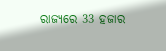ରାଜ୍ୟରେ 33 ହଜାର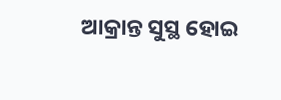ଆକ୍ରାନ୍ତ ସୁସ୍ଥ ହୋଇ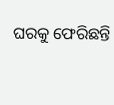ଘରକୁ ଫେରିଛନ୍ତି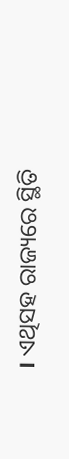। ଏଥିସହ ରାଜ୍ୟରେ ସ୍ଥିତି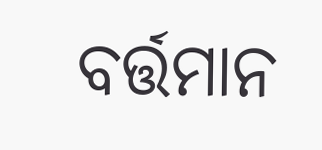ବର୍ତ୍ତମାନ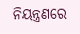ନିୟନ୍ତ୍ରଣରେ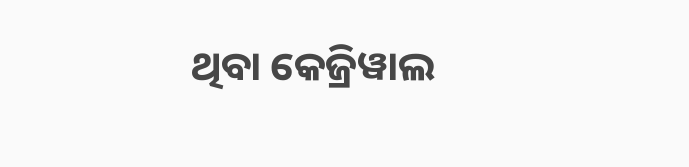ଥିବା କେଜ୍ରିୱାଲ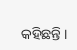କହିଛନ୍ତି ।